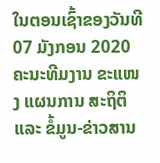ໃນຕອນເຊົ້າຂອງວັນທີ 07 ມັງກອນ 2020 ຄະນະທີມງານ ຂະແໜງ ແຜນການ ສະຖິຕິ ແລະ ຂໍ້ມູນ-ຂ່າວສານ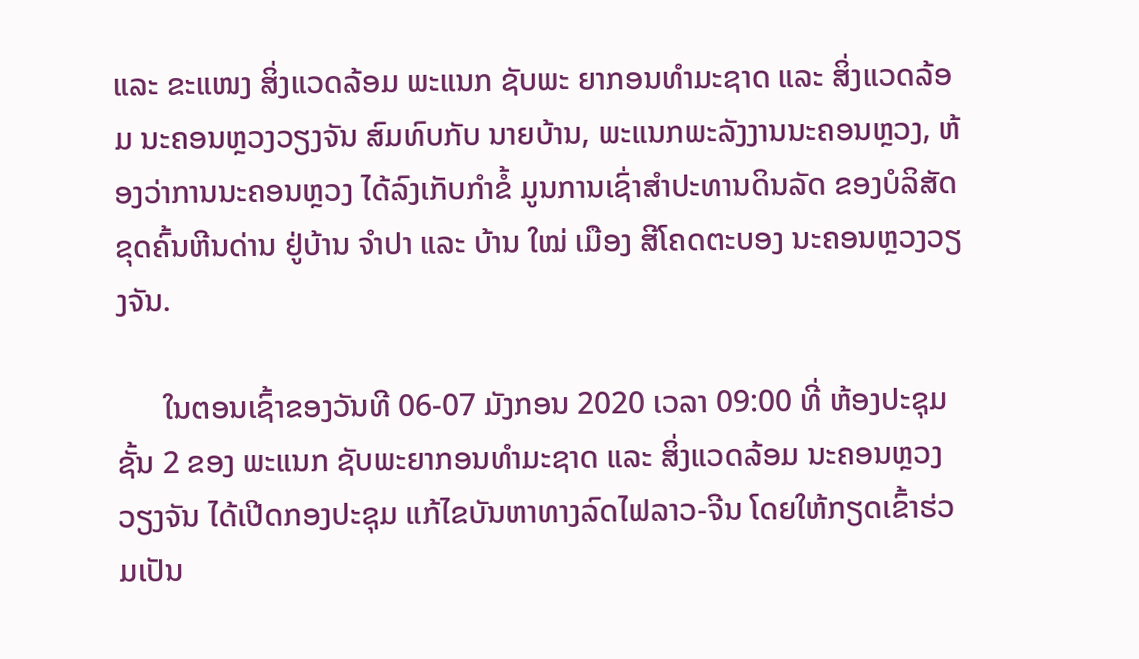ແລະ ຂະແໜງ ສິ່ງແວດລ້ອມ ພະແນກ ຊັບພະ ຍາກອນທຳມະຊາດ ແລະ ສິ່ງແວດລ້ອມ ນະຄອນຫຼວງວຽງຈັນ ສົມທົບກັບ ນາຍບ້ານ, ພະແນກພະລັງງານນະຄອນຫຼວງ, ຫ້ອງວ່າການນະຄອນຫຼວງ ໄດ້ລົງເກັບກຳຂໍ້ ມູນການເຊົ່າສຳປະທານດິນລັດ ຂອງບໍລິສັດ ຂຸດຄົ້ນຫີນດ່ານ ຢູ່ບ້ານ ຈຳປາ ແລະ ບ້ານ ໃໝ່ ເມືອງ ສີໂຄດຕະບອງ ນະຄອນຫຼວງວຽງຈັນ.

      ໃນຕອນເຊົ້າຂອງວັນທີ 06-07 ມັງກອນ 2020 ເວລາ 09:00 ທີ່ ຫ້ອງປະຊຸມຊັ້ນ 2 ຂອງ ພະແນກ ຊັບພະຍາກອນທໍາມະຊາດ ແລະ ສິ່ງແວດລ້ອມ ນະຄອນຫຼວງວຽງຈັນ ໄດ້ເປີດກອງປະຊຸມ ແກ້ໄຂບັນຫາທາງລົດໄຟລາວ-ຈີນ ໂດຍໃຫ້ກຽດເຂົ້າຮ່ວມເປັນ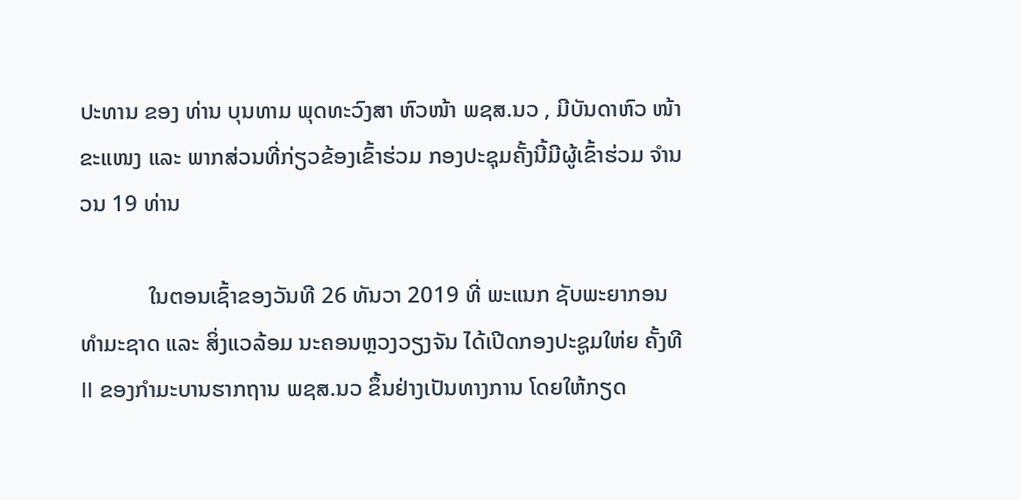ປະທານ ຂອງ ທ່ານ ບຸນທາມ ພຸດທະວົງສາ ຫົວໜ້າ ພຊສ.ນວ , ມີບັນດາຫົວ ໜ້າຂະແໜງ ແລະ ພາກສ່ວນທີ່ກ່ຽວຂ້ອງເຂົ້າຮ່ວມ ກອງປະຊຸມຄັ້ງນີ້ມີຜູ້ເຂົ້າຮ່ວມ ຈຳນວນ 19 ທ່ານ

            ໃນຕອນເຊົ້າຂອງວັນທີ 26 ທັນວາ 2019 ທີ່ ພະແນກ ຊັບພະຍາກອນທຳມະຊາດ ແລະ ສິ່ງແວລ້ອມ ນະຄອນຫຼວງວຽງຈັນ ໄດ້ເປີດກອງປະຊູມໃຫ່ຍ ຄັ້ງທີ II ຂອງກຳມະບານຮາກຖານ ພຊສ.ນວ ຂຶ້ນຢ່າງເປັນທາງການ ໂດຍໃຫ້ກຽດ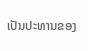ເປັນປະທານຂອງ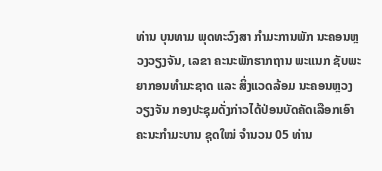ທ່ານ ບຸນທາມ ພຸດທະວົງສາ ກຳມະການພັກ ນະຄອນຫຼວງວຽງຈັນ, ເລຂາ ຄະນະພັກຮາກຖານ ພະແນກ ຊັບພະຍາກອນທຳມະຊາດ ແລະ ສິ່ງແວດລ້ອມ ນະຄອນຫຼວງວຽງຈັນ ກອງປະຊຸມດັ່ງກ່າວໄດ້ປ່ອນບັດຄັດເລືອກເອົາ ຄະນະກຳມະບານ ຊຸດໃໝ່ ຈຳນວນ 05 ທ່ານ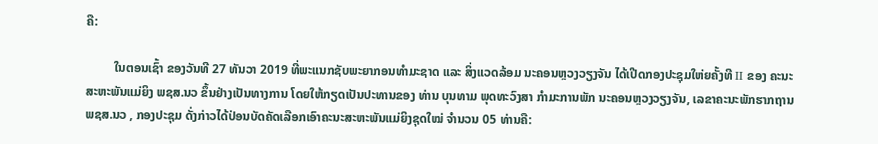ຄື:

         ໃນຕອນເຊົ້າ ຂອງວັນທີ 27 ທັນວາ 2019 ທີ່ພະແນກຊັບພະຍາກອນທຳມະຊາດ ແລະ ສິ່ງແວດລ້ອມ ນະຄອນຫຼວງວຽງຈັນ ໄດ້ເປີດກອງປະຊຸມໃຫ່ຍຄັ້ງທີ II ຂອງ ຄະນະສະຫະພັນແມ່ຍິງ ພຊສ.ນວ ຂຶ້ນຢ່າງເປັນທາງການ ໂດຍໃຫ້ກຽດເປັນປະທານຂອງ ທ່ານ ບຸນທາມ ພຸດທະວົງສາ ກຳມະການພັກ ນະຄອນຫຼວງວຽງຈັນ, ເລຂາຄະນະພັກຮາກຖານ ພຊສ.ນວ , ກອງປະຊຸມ ດັ່ງກ່າວໄດ້ປ່ອນບັດຄັດເລືອກເອົາຄະນະສະຫະພັນແມ່ຍິງຊຸດໃໝ່ ຈຳນວນ 05 ທ່ານຄື: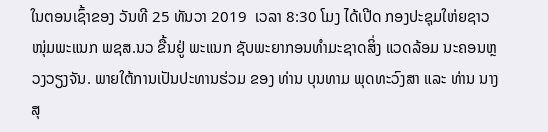ໃນຕອນເຊົ້າຂອງ ວັນທີ 25 ທັນວາ 2019  ເວລາ 8:30 ໂມງ ໄດ້ເປີດ ກອງປະຊຸມໃຫ່ຍຊາວໜຸ່ມພະແນກ ພຊສ.ນວ ຂື້ນຢູ່ ພະແນກ ຊັບພະຍາກອນທໍາມະຊາດສິ່ງ ແວດລ້ອມ ນະຄອນຫຼວງວຽງຈັນ. ພາຍໃຕ້ການເປັນປະທານຮ່ວມ ຂອງ ທ່ານ ບຸນທາມ ພຸດທະວົງສາ ແລະ ທ່ານ ນາງສຸ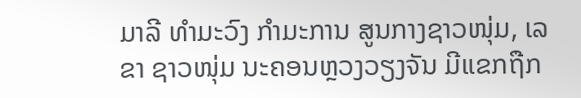ມາລີ ທໍາມະວົງ ກໍາມະການ ສູນກາງຊາວໜຸ່ມ, ເລຂາ ຊາວໜຸ່ມ ນະຄອນຫຼວງວຽງຈັນ ມີແຂກຖືກ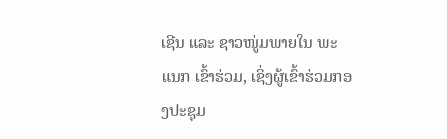ເຊີນ ແລະ ຊາວໜູ່ມພາຍໃນ ພະແນກ ເຂົ້າຮ່ວມ, ເຊິ່ງຜູ້ເຂົ້າຮ່ວມກອງປະຊຸມ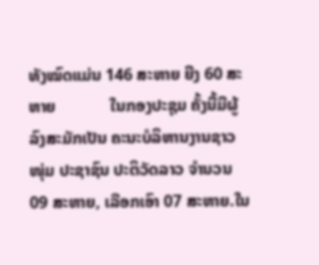ທັງໝົດແມ່ນ 146 ສະຫາຍ ຍີງ 60 ສະຫາຍ             ໃນກອງປະຊຸມ ຄັ້ງນີ້ມີຜູ້ລົງສະມັກເປັນ ຄະນະບໍລິຫານງານຊາວໜຸ່ມ ປະຊາຊົນ ປະຕິວັດລາວ ຈໍານວນ 09 ສະຫາຍ, ເລືອກເອົາ 07 ສະຫາຍ.ໃນ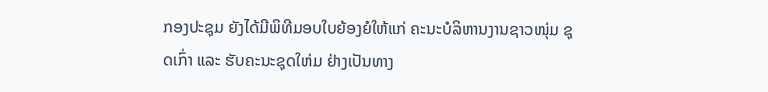ກອງປະຊຸມ ຍັງໄດ້ມີພິທີມອບໃບຍ້ອງຍໍໃຫ້ແກ່ ຄະນະບໍລິຫານງານຊາວໜຸ່ມ ຊຸດເກົ່າ ແລະ ຮັບຄະນະຊຸດໃຫ່ມ ຢ່າງເປັນທາງ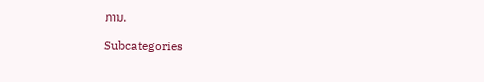ການ.

Subcategories